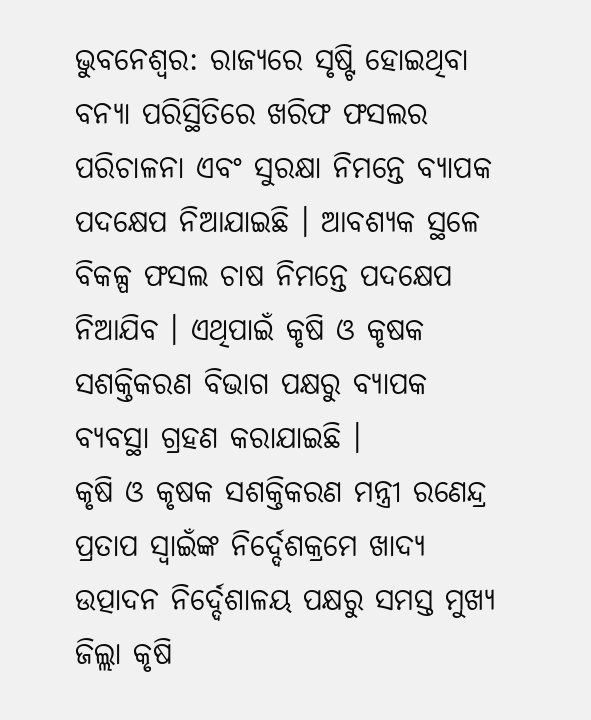ଭୁବନେଶ୍ବର: ରାଜ୍ୟରେ ସୃଷ୍ଟି ହୋଇଥିବା ବନ୍ୟା ପରିସ୍ଥିତିରେ ଖରିଫ ଫସଲର ପରିଚାଳନା ଏବଂ ସୁରକ୍ଷା ନିମନ୍ତେ ବ୍ୟାପକ ପଦକ୍ଷେପ ନିଆଯାଇଛି । ଆବଶ୍ୟକ ସ୍ଥଳେ ବିକଳ୍ପ ଫସଲ ଚାଷ ନିମନ୍ତେ ପଦକ୍ଷେପ ନିଆଯିବ । ଏଥିପାଇଁ କୃଷି ଓ କୃଷକ ସଶକ୍ତିକରଣ ବିଭାଗ ପକ୍ଷରୁ ବ୍ୟାପକ ବ୍ୟବସ୍ଥା ଗ୍ରହଣ କରାଯାଇଛି ।
କୃଷି ଓ କୃଷକ ସଶକ୍ତିକରଣ ମନ୍ତ୍ରୀ ରଣେନ୍ଦ୍ର ପ୍ରତାପ ସ୍ବାଇଁଙ୍କ ନିର୍ଦ୍ଦେଶକ୍ରମେ ଖାଦ୍ୟ ଉତ୍ପାଦନ ନିର୍ଦ୍ଦେଶାଳୟ ପକ୍ଷରୁ ସମସ୍ତ ମୁଖ୍ୟ ଜିଲ୍ଲା କୃଷି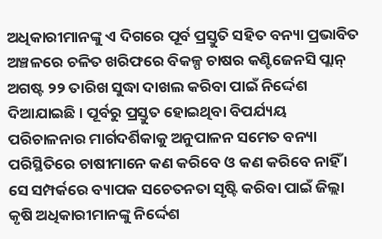ଅଧିକାରୀମାନଙ୍କୁ ଏ ଦିଗରେ ପୂର୍ବ ପ୍ରସ୍ତୁତି ସହିତ ବନ୍ୟା ପ୍ରଭାବିତ ଅଞ୍ଚଳରେ ଚଳିତ ଖରିଫରେ ବିକଳ୍ପ ଚାଷର କଣ୍ଟିଜେନସି ପ୍ଲାନ୍ ଅଗଷ୍ଟ ୨୨ ତାରିଖ ସୁଦ୍ଧା ଦାଖଲ କରିବା ପାଇଁ ନିର୍ଦ୍ଦେଶ ଦିଆଯାଇଛି । ପୂର୍ବରୁ ପ୍ରସ୍ତୁତ ହୋଇଥିବା ବିପର୍ଯ୍ୟୟ ପରିଚାଳନାର ମାର୍ଗଦର୍ଶିକାକୁ ଅନୁପାଳନ ସମେତ ବନ୍ୟା ପରିସ୍ଥିତିରେ ଚାଷୀମାନେ କଣ କରିବେ ଓ କଣ କରିବେ ନାହିଁ । ସେ ସମ୍ପର୍କରେ ବ୍ୟାପକ ସଚେତନତା ସୃଷ୍ଟି କରିବା ପାଇଁ ଜିଲ୍ଲା କୃଷି ଅଧିକାରୀମାନଙ୍କୁ ନିର୍ଦ୍ଦେଶ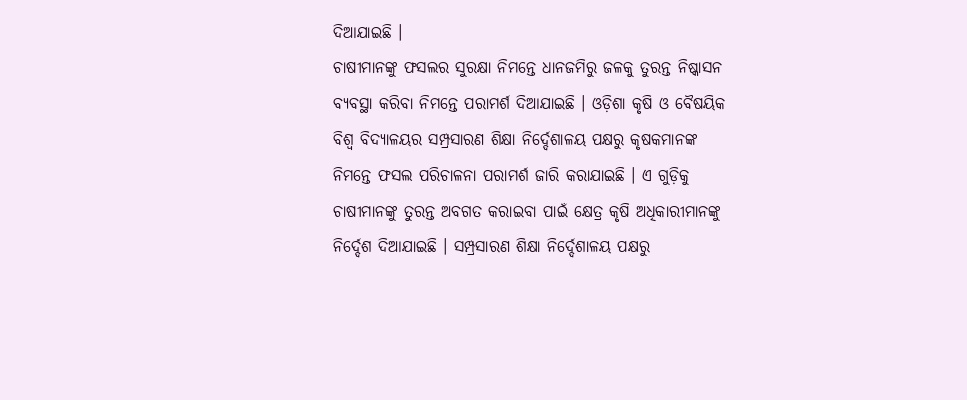ଦିଆଯାଇଛି ।
ଚାଷୀମାନଙ୍କୁ ଫସଲର ସୁରକ୍ଷା ନିମନ୍ତେ ଧାନଜମିରୁ ଜଳକୁ ତୁରନ୍ତ ନିଷ୍କାସନ ବ୍ୟବସ୍ଥା କରିବା ନିମନ୍ତେ ପରାମର୍ଶ ଦିଆଯାଇଛି । ଓଡ଼ିଶା କୃଷି ଓ ବୈଷୟିକ ବିଶ୍ବ ବିଦ୍ୟାଳୟର ସମ୍ପ୍ରସାରଣ ଶିକ୍ଷା ନିର୍ଦ୍ଦେଶାଳୟ ପକ୍ଷରୁ କୃଷକମାନଙ୍କ ନିମନ୍ତେ ଫସଲ ପରିଚାଳନା ପରାମର୍ଶ ଜାରି କରାଯାଇଛି । ଏ ଗୁଡ଼ିକୁ ଚାଷୀମାନଙ୍କୁ ତୁରନ୍ତ ଅବଗତ କରାଇବା ପାଇଁ କ୍ଷେତ୍ର କୃଷି ଅଧିକାରୀମାନଙ୍କୁ ନିର୍ଦ୍ଦେଶ ଦିଆଯାଇଛି । ସମ୍ପ୍ରସାରଣ ଶିକ୍ଷା ନିର୍ଦ୍ଦେଶାଳୟ ପକ୍ଷରୁ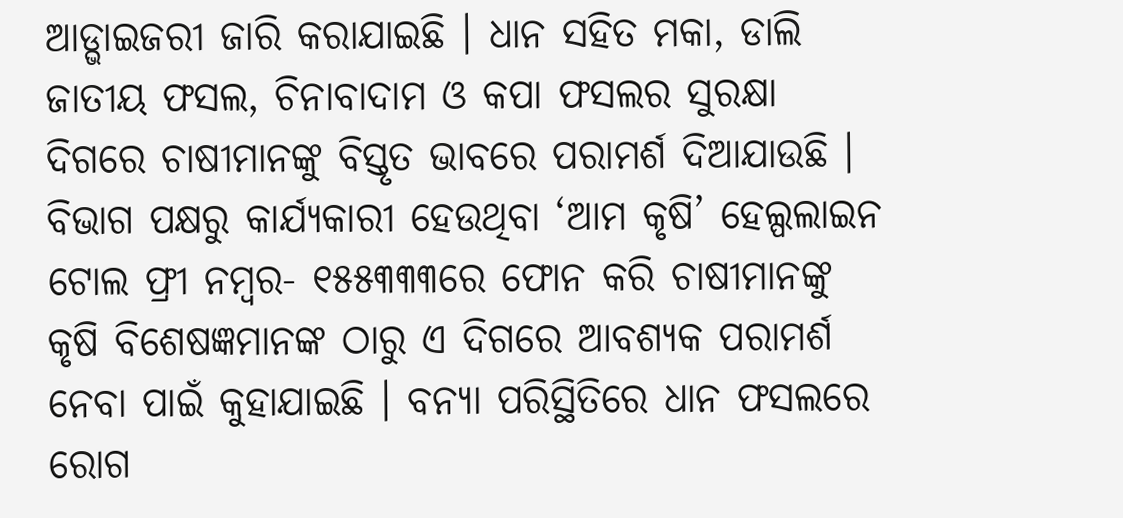ଆଡ୍ଭାଇଜରୀ ଜାରି କରାଯାଇଛି । ଧାନ ସହିତ ମକା, ଡାଲି ଜାତୀୟ ଫସଲ, ଚିନାବାଦାମ ଓ କପା ଫସଲର ସୁରକ୍ଷା ଦିଗରେ ଚାଷୀମାନଙ୍କୁ ବିସ୍ତୃତ ଭାବରେ ପରାମର୍ଶ ଦିଆଯାଉଛି ।
ବିଭାଗ ପକ୍ଷରୁ କାର୍ଯ୍ୟକାରୀ ହେଉଥିବା ‘ଆମ କୃଷି’ ହେଲ୍ପଲାଇନ ଟୋଲ ଫ୍ରୀ ନମ୍ବର- ୧୫୫୩୩୩ରେ ଫୋନ କରି ଚାଷୀମାନଙ୍କୁ କୃଷି ବିଶେଷଜ୍ଞମାନଙ୍କ ଠାରୁ ଏ ଦିଗରେ ଆବଶ୍ୟକ ପରାମର୍ଶ ନେବା ପାଇଁ କୁହାଯାଇଛି । ବନ୍ୟା ପରିସ୍ଥିତିରେ ଧାନ ଫସଲରେ ରୋଗ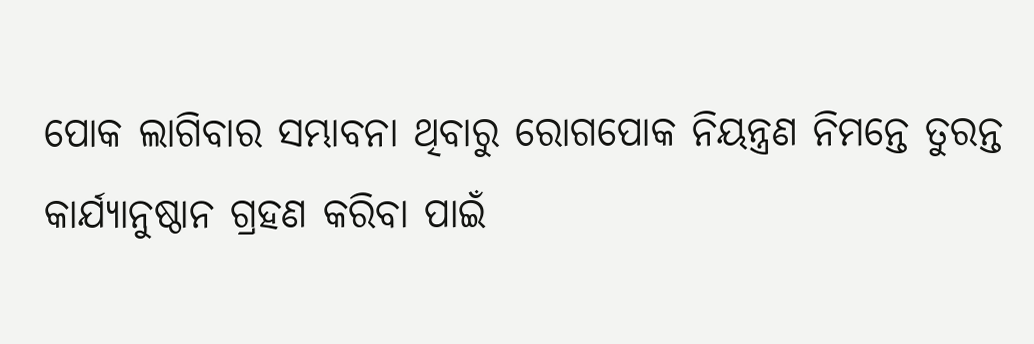ପୋକ ଲାଗିବାର ସମ୍ଭାବନା ଥିବାରୁ ରୋଗପୋକ ନିୟନ୍ତ୍ରଣ ନିମନ୍ତେ ତୁରନ୍ତ କାର୍ଯ୍ୟାନୁଷ୍ଠାନ ଗ୍ରହଣ କରିବା ପାଇଁ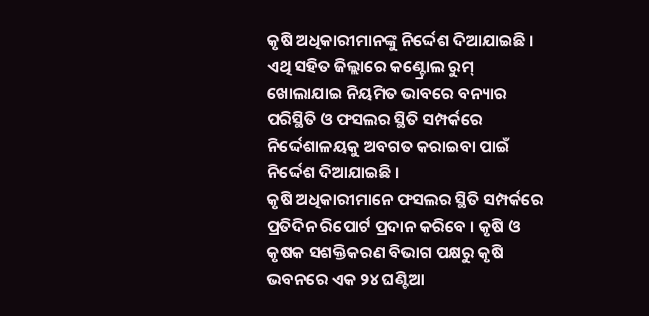କୃଷି ଅଧିକାରୀମାନଙ୍କୁ ନିର୍ଦ୍ଦେଶ ଦିଆଯାଇଛି । ଏଥି ସହିତ ଜିଲ୍ଲାରେ କଣ୍ଟ୍ରୋଲ ରୁମ୍ ଖୋଲାଯାଇ ନିୟମିତ ଭାବରେ ବନ୍ୟାର ପରିସ୍ଥିତି ଓ ଫସଲର ସ୍ଥିତି ସମ୍ପର୍କରେ ନିର୍ଦ୍ଦେଶାଳୟକୁ ଅବଗତ କରାଇବା ପାଇଁ ନିର୍ଦ୍ଦେଶ ଦିଆଯାଇଛି ।
କୃଷି ଅଧିକାରୀମାନେ ଫସଲର ସ୍ଥିତି ସମ୍ପର୍କରେ ପ୍ରତିଦିନ ରିପୋର୍ଟ ପ୍ରଦାନ କରିବେ । କୃଷି ଓ କୃଷକ ସଶକ୍ତିକରଣ ବିଭାଗ ପକ୍ଷରୁ କୃଷି ଭବନରେ ଏକ ୨୪ ଘଣ୍ଟିଆ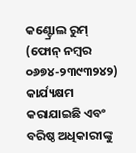କଣ୍ଟ୍ରୋଲ ରୁମ୍ (ଫୋନ୍ ନମ୍ବର ୦୬୭୪-୨୩୯୩୨୪୨) କାର୍ଯ୍ୟକ୍ଷମ କରାଯାଇଛି ଏବଂ ବରିଷ୍ଠ ଅଧିକାରୀଙ୍କୁ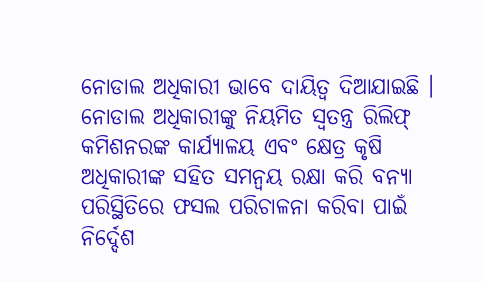ନୋଡାଲ ଅଧିକାରୀ ଭାବେ ଦାୟିତ୍ବ ଦିଆଯାଇଛି । ନୋଡାଲ ଅଧିକାରୀଙ୍କୁ ନିୟମିତ ସ୍ବତନ୍ତ୍ର ରିଲିଫ୍ କମିଶନରଙ୍କ କାର୍ଯ୍ୟାଳୟ ଏବଂ କ୍ଷେତ୍ର କୃଷି ଅଧିକାରୀଙ୍କ ସହିତ ସମନ୍ବୟ ରକ୍ଷା କରି ବନ୍ୟା ପରିସ୍ଥିତିରେ ଫସଲ ପରିଚାଳନା କରିବା ପାଇଁ ନିର୍ଦ୍ଦେଶ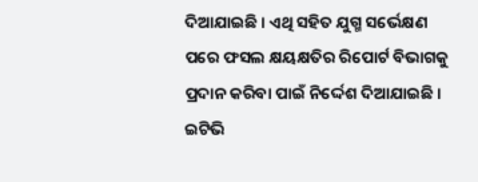ଦିଆଯାଇଛି । ଏଥି ସହିତ ଯୁଗ୍ମ ସର୍ଭେକ୍ଷଣ ପରେ ଫସଲ କ୍ଷୟକ୍ଷତିର ରିପୋର୍ଟ ବିଭାଗକୁ ପ୍ରଦାନ କରିବା ପାଇଁ ନିର୍ଦ୍ଦେଶ ଦିଆଯାଇଛି ।
ଇଟିଭି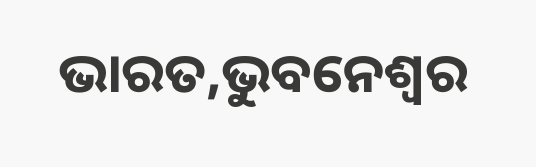ଭାରତ,ଭୁବନେଶ୍ବର